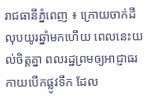រាជធានីភ្នំពេញ ៖ ក្រោយចាក់ដីលុបយូរឆ្នាំមកហើយ ពេលនេះយល់ចិត្តគ្នា ពលរដ្ឋព្រមឲ្យអាជ្ញាធរកាយបើកផ្លូវទឹក ដែល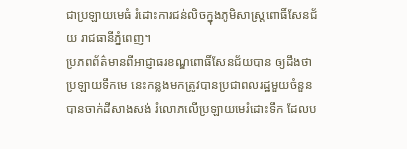ជាប្រឡាយមេធំ រំដោះការជន់លិចក្នុងភូមិសាស្ត្រពោធិ៍សែនជ័យ រាជធានីភ្នំពេញ។
ប្រភពព័ត៌មានពីអាជ្ញាធរខណ្ឌពោធិ៍សែនជ័យបាន ឲ្យដឹងថា ប្រឡាយទឹកមេ នេះកន្លងមកត្រូវបានប្រជាពលរដ្ឋមួយចំនួន បានចាក់ដីសាងសង់ រំលោភលើប្រឡាយមេរំដោះទឹក ដែលប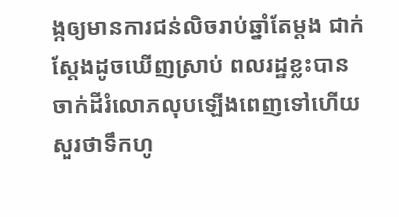ង្កឲ្យមានការជន់លិចរាប់ឆ្នាំតែម្តង ជាក់ស្តែងដូចឃើញស្រាប់ ពលរដ្ឋខ្លះបានចាក់ដីរំលោភលុបឡើងពេញទៅហើយ សួរថាទឹកហូ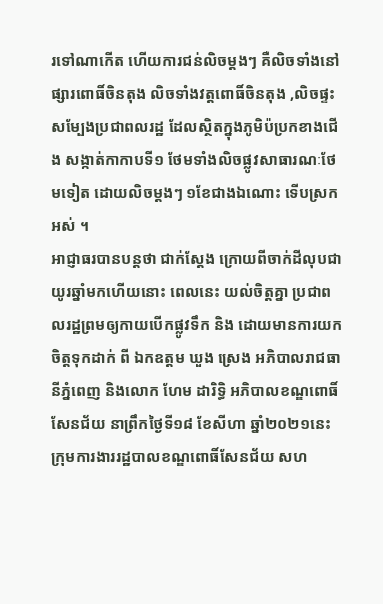រទៅណាកើត ហើយការជន់លិចម្តងៗ គឺលិចទាំងនៅផ្សារពោធិ៍ចិនតុង លិចទាំងវត្តពោធិ៍ចិនតុង ,លិចផ្ទះសម្បែងប្រជាពលរដ្ឋ ដែលស្ថិតក្នុងភូមិប៉ប្រកខាងជើង សង្កាត់កាកាបទី១ ថែមទាំងលិចផ្លូវសាធារណៈថែមទៀត ដោយលិចម្តងៗ ១ខែជាងឯណោះ ទើបស្រកអស់ ។
អាជ្ញាធរបានបន្តថា ជាក់ស្តែង ក្រោយពីចាក់ដីលុបជាយូរឆ្នាំមកហើយនោះ ពេលនេះ យល់ចិត្តគ្នា ប្រជាពលរដ្ឋព្រមឲ្យកាយបើកផ្លូវទឹក និង ដោយមានការយកចិត្តទុកដាក់ ពី ឯកឧត្តម ឃួង ស្រេង អភិបាលរាជធានីភ្នំពេញ និងលោក ហែម ដារិទ្ធិ អភិបាលខណ្ឌពោធិ៍សែនជ័យ នាព្រឹកថ្ងៃទី១៨ ខែសីហា ឆ្នាំ២០២១នេះ ក្រុមការងាររដ្ឋបាលខណ្ឌពោធិ៍សែនជ័យ សហ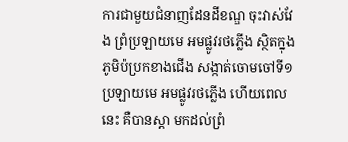ការជាមួយជំនាញដែនដីខណ្ឌ ចុះវាស់វែង ព្រំប្រឡាយមេ អមផ្លូវរថភ្លើង ស្ថិតក្នុងភូមិប៉ប្រកខាងជើង សង្កាត់ចោមចៅទី១ ប្រឡាយមេ អមផ្លូវរថភ្លើង ហើយពេលនេះ គឺបានស្ដា មកដល់ព្រំ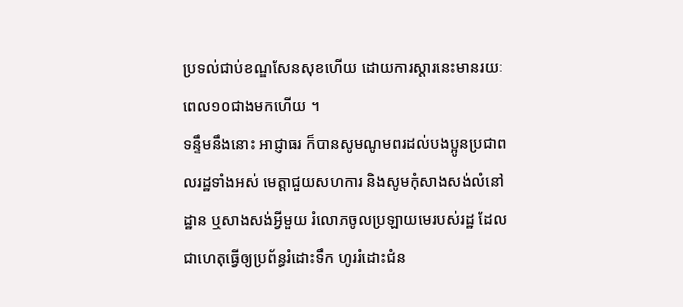ប្រទល់ជាប់ខណ្ឌសែនសុខហើយ ដោយការស្តារនេះមានរយៈពេល១០ជាងមកហើយ ។
ទន្ទឹមនឹងនោះ អាជ្ញាធរ ក៏បានសូមណូមពរដល់បងប្អូនប្រជាពលរដ្ឋទាំងអស់ មេត្តាជួយសហការ និងសូមកុំសាងសង់លំនៅដ្ឋាន ឬសាងសង់អ្វីមួយ រំលោភចូលប្រឡាយមេរបស់រដ្ឋ ដែលជាហេតុធ្វើឲ្យប្រព័ន្ធរំដោះទឹក ហូររំដោះជំន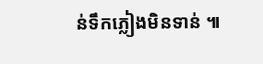ន់ទឹកភ្លៀងមិនទាន់ ៕